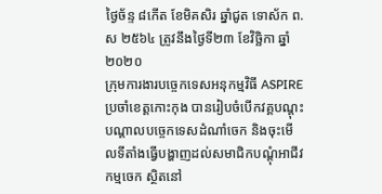ថ្ងៃច័ន្ទ ៨កើត ខែមិគសិរ ឆ្នាំជូត ទោស័ក ព.ស ២៥៦៤ ត្រូវនឹងថ្ងៃទី២៣ ខែវិច្ឆិកា ឆ្នាំ២០២០
ក្រុមការងារបច្ចេកទេសអនុកម្មវិធី ASPIRE ប្រចាំខេត្តកោះកុង បានរៀបចំបើកវគ្គបណ្តុះបណ្តាលបច្ចេកទេសដំណាំចេក និងចុះមើលទីតាំងធ្វើបង្ហាញដល់សមាជិកបណ្តុំអាជីវកម្មចេក ស្ថិតនៅ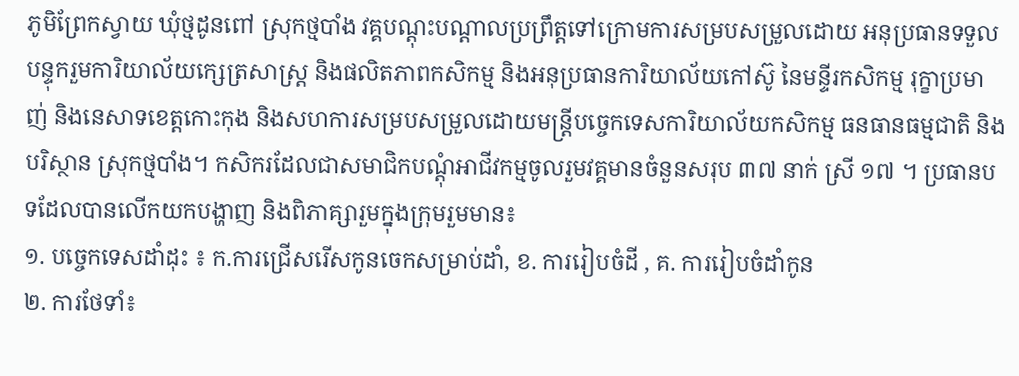ភូមិព្រែកស្វាយ ឃុំថ្មដូនពៅ ស្រុកថ្មបាំង វគ្គបណ្តុះបណ្តាលប្រព្រឹត្តទៅក្រោមការសម្របសម្រួលដោយ អនុប្រធានទទួលបន្ទុករួមការិយាល័យក្សេត្រសាស្រ្ត និងផលិតភាពកសិកម្ម និងអនុប្រធានការិយាល័យកៅស៊ូ នៃមន្ទីរកសិកម្ម រុក្ខាប្រមាញ់ និងនេសាទខេត្តកោះកុង និងសហការសម្របសម្រួលដោយមន្រ្តីបច្ចេកទេសការិយាល័យកសិកម្ម ធនធានធម្មជាតិ និងបរិស្ថាន ស្រុកថ្មបាំង។ កសិករដែលជាសមាជិកបណ្តុំអាជីវកម្មចូលរួមវគ្គមានចំនួនសរុប ៣៧ នាក់ ស្រី ១៧ ។ ប្រធានបទដែលបានលើកយកបង្ហាញ និងពិភាគ្សារួមក្នុងក្រុមរួមមាន៖
១. បច្ចេកទេសដាំដុះ ៖ ក.ការជ្រើសរើសកូនចេកសម្រាប់ដាំ, ខ. ការរៀបចំដី , គ. ការរៀបចំដាំកូន
២. ការថែទាំ៖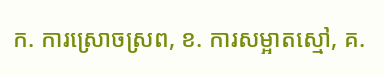ក. ការស្រោចស្រព, ខ. ការសម្អាតស្មៅ, គ.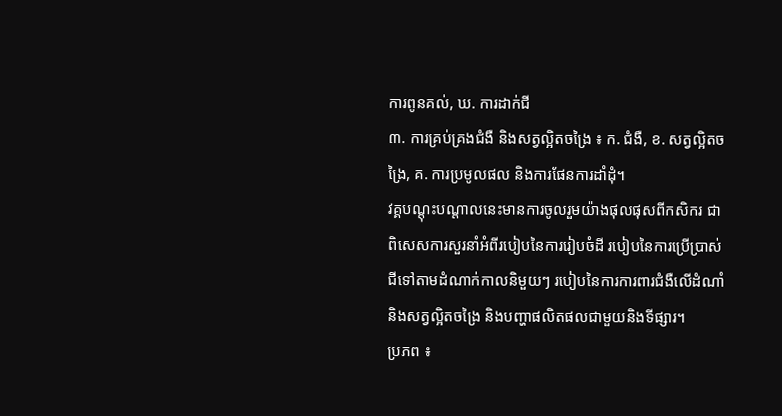ការពូនគល់, ឃ. ការដាក់ជី
៣. ការគ្រប់គ្រងជំងឺ និងសត្វល្អិតចង្រៃ ៖ ក. ជំងឺ, ខ. សត្វល្អិតចង្រៃ, គ. ការប្រមូលផល និងការផែនការដាំដុំ។
វគ្គបណ្តុះបណ្តាលនេះមានការចូលរួមយ៉ាងផុលផុសពីកសិករ ជាពិសេសការសួរនាំអំពីរបៀបនៃការរៀបចំដី របៀបនៃការប្រើប្រាស់ជីទៅតាមដំណាក់កាលនិមួយៗ របៀបនៃការការពារជំងឺលើដំណាំ និងសត្វល្អិតចង្រៃ និងបញ្ហាផលិតផលជាមួយនិងទីផ្សារ។
ប្រភព ៖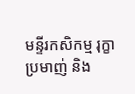មន្ទីរកសិកម្ម រុក្ខាប្រមាញ់ និង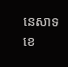នេសាទខេ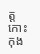ត្តកោះកុង